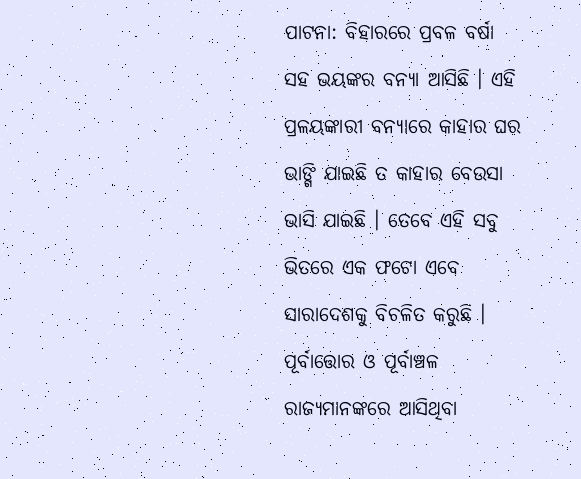ପାଟନା: ବିହାରରେ ପ୍ରବଳ ବର୍ଷା ସହ ଭୟଙ୍କର ବନ୍ୟା ଆସିଛି । ଏହି ପ୍ରଳୟଙ୍କାରୀ ବନ୍ୟାରେ କାହାର ଘର ଭାଙ୍ଗି ଯାଇଛି ତ କାହାର ବେଉସା ଭାସି ଯାଇଛି । ତେବେ ଏହି ସବୁ ଭିତରେ ଏକ ଫଟୋ ଏବେ ସାରାଦେଶକୁ ବିଚଳିତ କରୁଛି । ପୂର୍ବାତ୍ତୋର ଓ ପୂର୍ବାଞ୍ଚଳ ରାଜ୍ୟମାନଙ୍କରେ ଆସିଥିବା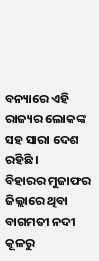ବନ୍ୟାରେ ଏହି ରାଜ୍ୟର ଲୋକଙ୍କ ସହ ସାରା ଦେଶ ରହିଛି ।
ବିହାରର ମୁଜାଫର ଜିଲ୍ଲାରେ ଥିବା ବାଗମତୀ ନଦୀ କୂଳରୁ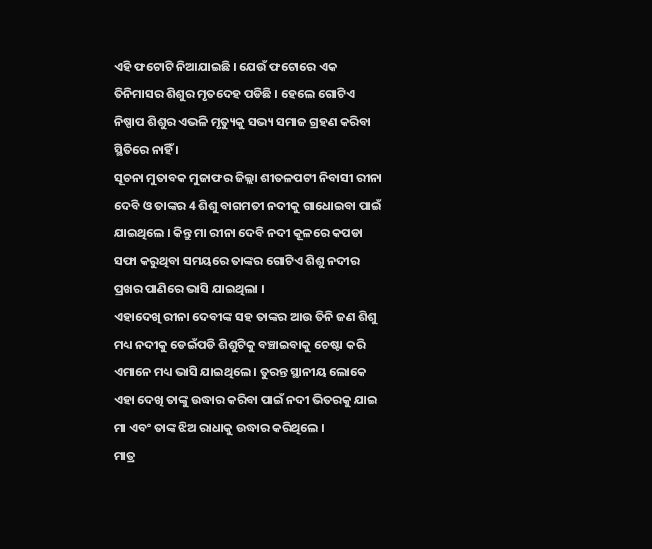ଏହି ଫଟୋଟି ନିଆଯାଇଛି । ଯେଉଁ ଫଟୋରେ ଏକ ତିନିମାସର ଶିଶୁର ମୃତଦେହ ପଡିଛି । ହେଲେ ଗୋଟିଏ ନିଷ୍ପାପ ଶିଶୁର ଏଭଳି ମୃତ୍ୟୁକୁ ସଭ୍ୟ ସମାଜ ଗ୍ରହଣ କରିବା ସ୍ଥିତିରେ ନାହିଁ ।
ସୂଚନା ମୁତାବକ ମୁଜାଫର ଜିଲ୍ଲା ଶୀତଳପଟୀ ନିବାସୀ ରୀନା ଦେବି ଓ ତାଙ୍କର 4 ଶିଶୁ ବାଗମତୀ ନଦୀକୁ ଗାଧୋଇବା ପାଇଁ ଯାଇଥିଲେ । କିନ୍ତୁ ମା ରୀନା ଦେବି ନଦୀ କୂଳରେ କପଡା ସଫା କରୁଥିବା ସମୟରେ ତାଙ୍କର ଗୋଟିଏ ଶିଶୁ ନଦୀର ପ୍ରଖର ପାଣିରେ ଭାସି ଯାଇଥିଲା ।
ଏହାଦେଖି ରୀନା ଦେବୀଙ୍କ ସହ ତାଙ୍କର ଆଉ ତିନି ଜଣ ଶିଶୁ ମଧ୍ୟ ନଦୀକୁ ଡେଇଁପଡି ଶିଶୁଟିକୁ ବଞ୍ଚାଇବାକୁ ଚେଷ୍ଟା କରି ଏମାନେ ମଧ୍ୟ ଭାସି ଯାଇଥିଲେ । ତୁରନ୍ତ ସ୍ଥାନୀୟ ଲୋକେ ଏହା ଦେଖି ତାଙ୍କୁ ଉଦ୍ଧାର କରିବା ପାଇଁ ନଦୀ ଭିତରକୁ ଯାଇ ମା ଏବଂ ତାଙ୍କ ଝିଅ ରାଧାକୁ ଉଦ୍ଧାର କରିଥିଲେ ।
ମାତ୍ର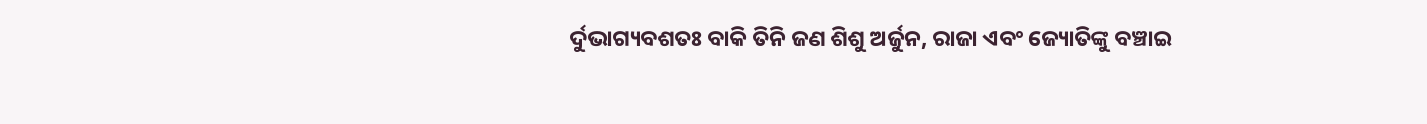ର୍ଦୁଭାଗ୍ୟବଶତଃ ବାକି ତିନି ଜଣ ଶିଶୁ ଅର୍ଜୁନ, ରାଜା ଏବଂ ଜ୍ୟୋତିଙ୍କୁ ବଞ୍ଚାଇ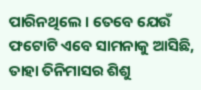ପାରିନଥିଲେ । ତେବେ ଯେଉଁ ଫଟୋଟି ଏବେ ସାମନାକୁ ଆସିଛି, ତାହା ତିନିମାସର ଶିଶୁ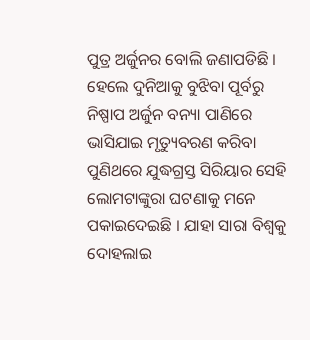ପୁତ୍ର ଅର୍ଜୁନର ବୋଲି ଜଣାପଡିଛି । ହେଲେ ଦୁନିଆକୁ ବୁଝିବା ପୂର୍ବରୁ ନିଷ୍ପାପ ଅର୍ଜୁନ ବନ୍ୟା ପାଣିରେ ଭାସିଯାଇ ମୃତ୍ୟୁବରଣ କରିବା ପୁଣିଥରେ ଯୁଦ୍ଧଗ୍ରସ୍ତ ସିରିୟାର ସେହି ଲୋମଟାଙ୍କୁରା ଘଟଣାକୁ ମନେ ପକାଇଦେଇଛି । ଯାହା ସାରା ବିଶ୍ବକୁ ଦୋହଲାଇ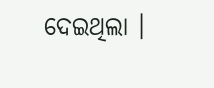ଦେଇଥିଲା ।